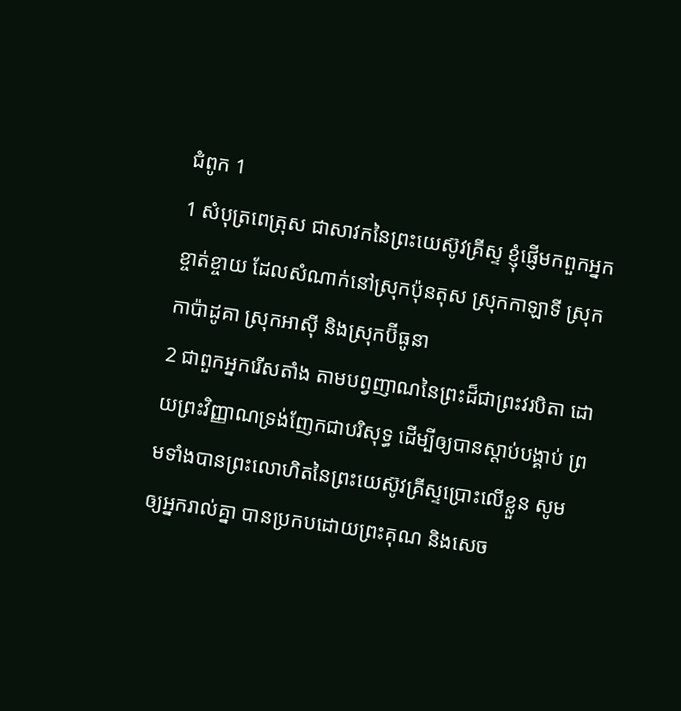ជំពូក 1
1 សំបុត្រពេត្រុស ជាសាវកនៃព្រះយេស៊ូវគ្រីស្ទ ខ្ញុំផ្ញើមកពួកអ្នកខ្ចាត់ខ្ចាយ ដែលសំណាក់នៅស្រុកប៉ុនតុស ស្រុកកាឡាទី ស្រុកកាប៉ាដូគា ស្រុកអាស៊ី និងស្រុកប៊ីធូនា
2 ជាពួកអ្នករើសតាំង តាមបព្វញាណនៃព្រះដ៏ជាព្រះវរបិតា ដោយព្រះវិញ្ញាណទ្រង់ញែកជាបរិសុទ្ធ ដើម្បីឲ្យបានស្តាប់បង្គាប់ ព្រមទាំងបានព្រះលោហិតនៃព្រះយេស៊ូវគ្រីស្ទប្រោះលើខ្លួន សូមឲ្យអ្នករាល់គ្នា បានប្រកបដោយព្រះគុណ និងសេច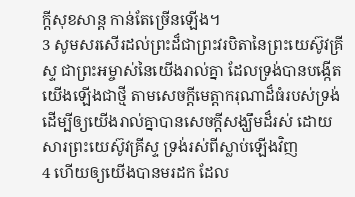ក្ដីសុខសាន្ត កាន់តែច្រើនឡើង។
3 សូមសរសើរដល់ព្រះដ៏ជាព្រះវរបិតានៃព្រះយេស៊ូវគ្រីស្ទ ជាព្រះអម្ចាស់នៃយើងរាល់គ្នា ដែលទ្រង់បានបង្កើតយើងឡើងជាថ្មី តាមសេចក្ដីមេត្តាករុណាដ៏ធំរបស់ទ្រង់ ដើម្បីឲ្យយើងរាល់គ្នាបានសេចក្ដីសង្ឃឹមដ៏រស់ ដោយសារព្រះយេស៊ូវគ្រីស្ទ ទ្រង់រស់ពីស្លាប់ឡើងវិញ
4 ហើយឲ្យយើងបានមរដក ដែល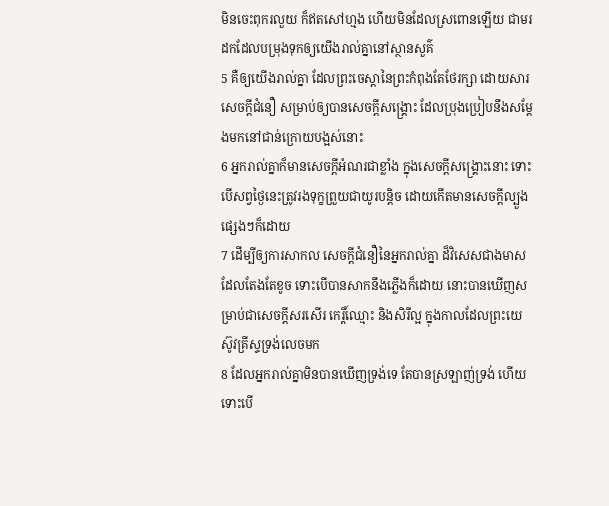មិនចេះពុករលួយ ក៏ឥតសៅហ្មង ហើយមិនដែលស្រពោនឡើយ ជាមរដកដែលបម្រុងទុកឲ្យយើងរាល់គ្នានៅស្ថានសួគ៌
5 គឺឲ្យយើងរាល់គ្នា ដែលព្រះចេស្តានៃព្រះកំពុងតែថែរក្សា ដោយសារសេចក្ដីជំនឿ សម្រាប់ឲ្យបានសេចក្ដីសង្គ្រោះ ដែលប្រុងប្រៀបនឹងសម្ដែងមកនៅជាន់ក្រោយបង្អស់នោះ
6 អ្នករាល់គ្នាក៏មានសេចក្ដីអំណរជាខ្លាំង ក្នុងសេចក្ដីសង្គ្រោះនោះ ទោះបើសព្វថ្ងៃនេះត្រូវរងទុក្ខព្រួយជាយូរបន្តិច ដោយកើតមានសេចក្ដីល្បួងផ្សេងៗក៏ដោយ
7 ដើម្បីឲ្យការសាកល សេចក្ដីជំនឿនៃអ្នករាល់គ្នា ដ៏វិសេសជាងមាសដែលតែងតែខូច ទោះបើបានសាកនឹងភ្លើងក៏ដោយ នោះបានឃើញសម្រាប់ជាសេចក្ដីសរសើរ កេរ្តិ៍ឈ្មោះ និងសិរីល្អ ក្នុងកាលដែលព្រះយេស៊ូវគ្រីស្ទទ្រង់លេចមក
8 ដែលអ្នករាល់គ្នាមិនបានឃើញទ្រង់ទេ តែបានស្រឡាញ់ទ្រង់ ហើយទោះបើ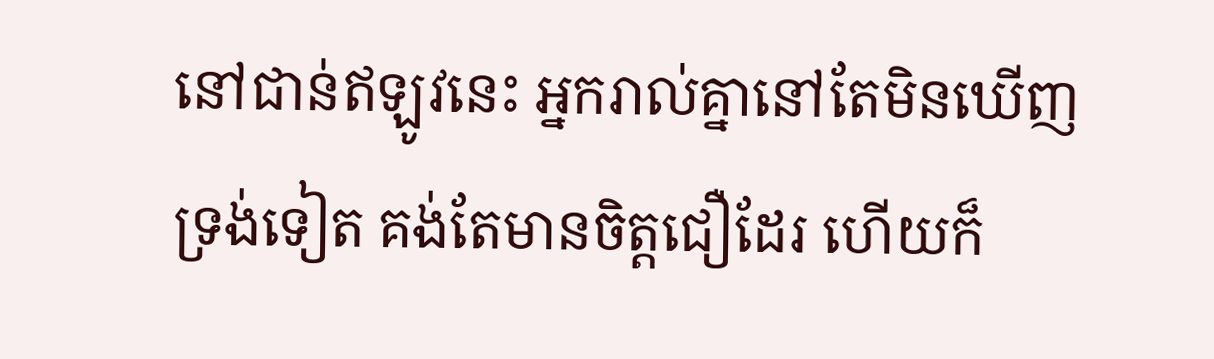នៅជាន់ឥឡូវនេះ អ្នករាល់គ្នានៅតែមិនឃើញទ្រង់ទៀត គង់តែមានចិត្តជឿដែរ ហើយក៏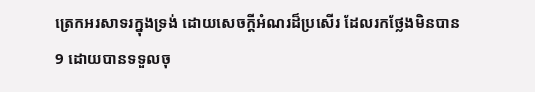ត្រេកអរសាទរក្នុងទ្រង់ ដោយសេចក្ដីអំណរដ៏ប្រសើរ ដែលរកថ្លែងមិនបាន
9 ដោយបានទទួលចុ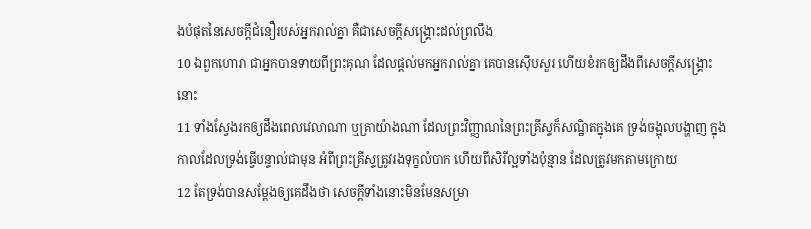ងបំផុតនៃសេចក្ដីជំនឿរបស់អ្នករាល់គ្នា គឺជាសេចក្ដីសង្គ្រោះដល់ព្រលឹង
10 ឯពួកហោរា ជាអ្នកបានទាយពីព្រះគុណ ដែលផ្តល់មកអ្នករាល់គ្នា គេបានស៊ើបសួរ ហើយខំរកឲ្យដឹងពីសេចក្ដីសង្គ្រោះនោះ
11 ទាំងស្វែងរកឲ្យដឹងពេលវេលាណា ឬគ្រាយ៉ាងណា ដែលព្រះវិញ្ញាណនៃព្រះគ្រីស្ទក៏សណ្ឋិតក្នុងគេ ទ្រង់ចង្អុលបង្ហាញ ក្នុងកាលដែលទ្រង់ធ្វើបន្ទាល់ជាមុន អំពីព្រះគ្រីស្ទត្រូវរងទុក្ខលំបាក ហើយពីសិរីល្អទាំងប៉ុន្មាន ដែលត្រូវមកតាមក្រោយ
12 តែទ្រង់បានសម្ដែងឲ្យគេដឹងថា សេចក្ដីទាំងនោះមិនមែនសម្រា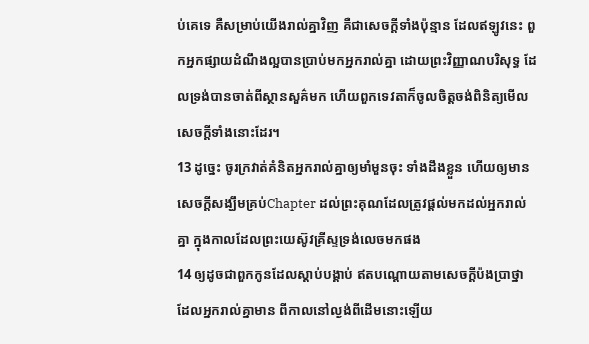ប់គេទេ គឺសម្រាប់យើងរាល់គ្នាវិញ គឺជាសេចក្ដីទាំងប៉ុន្មាន ដែលឥឡូវនេះ ពួកអ្នកផ្សាយដំណឹងល្អបានប្រាប់មកអ្នករាល់គ្នា ដោយព្រះវិញ្ញាណបរិសុទ្ធ ដែលទ្រង់បានចាត់ពីស្ថានសួគ៌មក ហើយពួកទេវតាក៏ចូលចិត្តចង់ពិនិត្យមើលសេចក្ដីទាំងនោះដែរ។
13 ដូច្នេះ ចូរក្រវាត់គំនិតអ្នករាល់គ្នាឲ្យមាំមួនចុះ ទាំងដឹងខ្លួន ហើយឲ្យមានសេចក្ដីសង្ឃឹមគ្រប់Chapter ដល់ព្រះគុណដែលត្រូវផ្តល់មកដល់អ្នករាល់គ្នា ក្នុងកាលដែលព្រះយេស៊ូវគ្រីស្ទទ្រង់លេចមកផង
14 ឲ្យដូចជាពួកកូនដែលស្តាប់បង្គាប់ ឥតបណ្តោយតាមសេចក្ដីប៉ងប្រាថ្នា ដែលអ្នករាល់គ្នាមាន ពីកាលនៅល្ងង់ពីដើមនោះឡើយ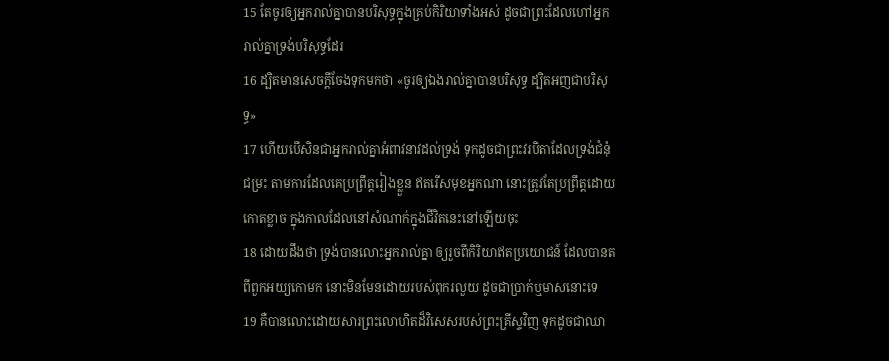15 តែចូរឲ្យអ្នករាល់គ្នាបានបរិសុទ្ធក្នុងគ្រប់កិរិយាទាំងអស់ ដូចជាព្រះដែលហៅអ្នករាល់គ្នាទ្រង់បរិសុទ្ធដែរ
16 ដ្បិតមានសេចក្ដីចែងទុកមកថា «ចូរឲ្យឯងរាល់គ្នាបានបរិសុទ្ធ ដ្បិតអញជាបរិសុទ្ធ»
17 ហើយបើសិនជាអ្នករាល់គ្នាអំពាវនាវដល់ទ្រង់ ទុកដូចជាព្រះវរបិតាដែលទ្រង់ជំនុំជម្រះ តាមការដែលគេប្រព្រឹត្តរៀងខ្លួន ឥតរើសមុខអ្នកណា នោះត្រូវតែប្រព្រឹត្តដោយកោតខ្លាច ក្នុងកាលដែលនៅសំណាក់ក្នុងជីវិតនេះនៅឡើយចុះ
18 ដោយដឹងថា ទ្រង់បានលោះអ្នករាល់គ្នា ឲ្យរួចពីកិរិយាឥតប្រយោជន៍ ដែលបានតពីពួកអយ្យកោមក នោះមិនមែនដោយរបស់ពុករលួយ ដូចជាប្រាក់ឬមាសនោះទេ
19 គឺបានលោះដោយសារព្រះលោហិតដ៏វិសេសរបស់ព្រះគ្រីស្ទវិញ ទុកដូចជាឈា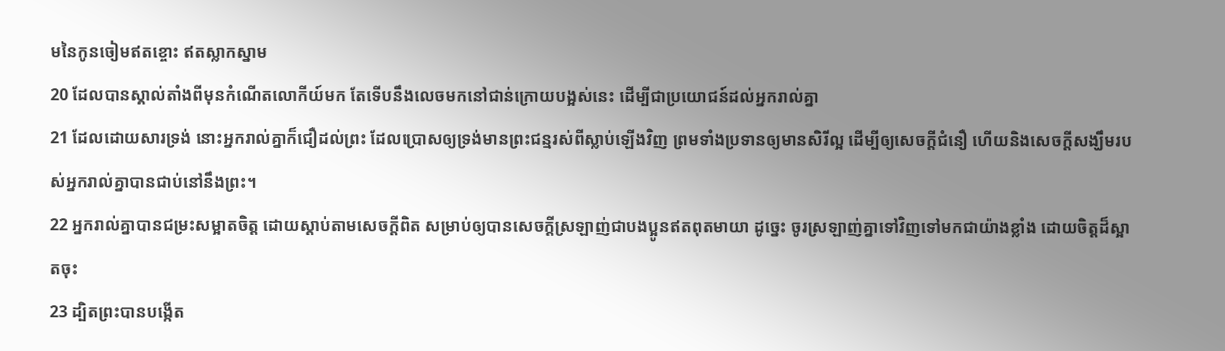មនៃកូនចៀមឥតខ្ចោះ ឥតស្លាកស្នាម
20 ដែលបានស្គាល់តាំងពីមុនកំណើតលោកីយ៍មក តែទើបនឹងលេចមកនៅជាន់ក្រោយបង្អស់នេះ ដើម្បីជាប្រយោជន៍ដល់អ្នករាល់គ្នា
21 ដែលដោយសារទ្រង់ នោះអ្នករាល់គ្នាក៏ជឿដល់ព្រះ ដែលប្រោសឲ្យទ្រង់មានព្រះជន្មរស់ពីស្លាប់ឡើងវិញ ព្រមទាំងប្រទានឲ្យមានសិរីល្អ ដើម្បីឲ្យសេចក្ដីជំនឿ ហើយនិងសេចក្ដីសង្ឃឹមរបស់អ្នករាល់គ្នាបានជាប់នៅនឹងព្រះ។
22 អ្នករាល់គ្នាបានជម្រះសម្អាតចិត្ត ដោយស្តាប់តាមសេចក្ដីពិត សម្រាប់ឲ្យបានសេចក្ដីស្រឡាញ់ជាបងប្អូនឥតពុតមាយា ដូច្នេះ ចូរស្រឡាញ់គ្នាទៅវិញទៅមកជាយ៉ាងខ្លាំង ដោយចិត្តដ៏ស្អាតចុះ
23 ដ្បិតព្រះបានបង្កើត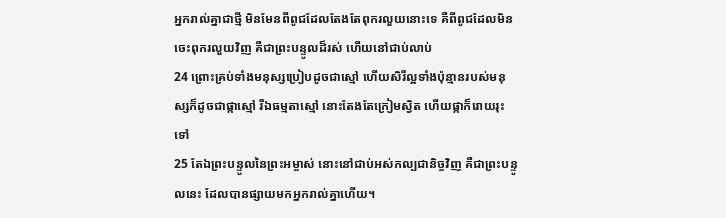អ្នករាល់គ្នាជាថ្មី មិនមែនពីពូជដែលតែងតែពុករលួយនោះទេ គឺពីពូជដែលមិនចេះពុករលួយវិញ គឺជាព្រះបន្ទូលដ៏រស់ ហើយនៅជាប់លាប់
24 ព្រោះគ្រប់ទាំងមនុស្សប្រៀបដូចជាស្មៅ ហើយសិរីល្អទាំងប៉ុន្មានរបស់មនុស្សក៏ដូចជាផ្កាស្មៅ រីឯធម្មតាស្មៅ នោះតែងតែក្រៀមស្វិត ហើយផ្កាក៏រោយរុះទៅ
25 តែឯព្រះបន្ទូលនៃព្រះអម្ចាស់ នោះនៅជាប់អស់កល្បជានិច្ចវិញ គឺជាព្រះបន្ទូលនេះ ដែលបានផ្សាយមកអ្នករាល់គ្នាហើយ។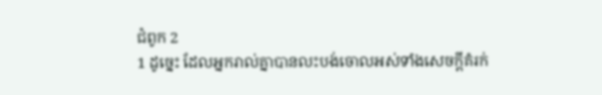ជំពូក 2
1 ដូច្នេះ ដែលអ្នករាល់គ្នាបានលះបង់ចោលអស់ទាំងសេចក្ដីគំរក់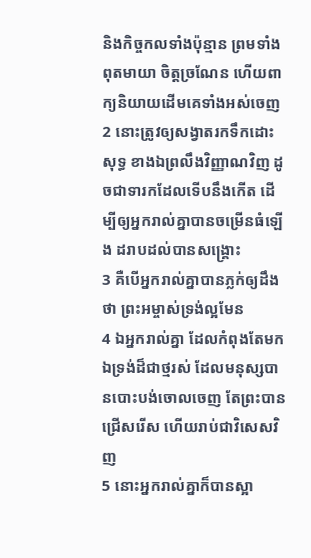និងកិច្ចកលទាំងប៉ុន្មាន ព្រមទាំងពុតមាយា ចិត្តច្រណែន ហើយពាក្យនិយាយដើមគេទាំងអស់ចេញ
2 នោះត្រូវឲ្យសង្វាតរកទឹកដោះសុទ្ធ ខាងឯព្រលឹងវិញ្ញាណវិញ ដូចជាទារកដែលទើបនឹងកើត ដើម្បីឲ្យអ្នករាល់គ្នាបានចម្រើនធំឡើង ដរាបដល់បានសង្គ្រោះ
3 គឺបើអ្នករាល់គ្នាបានភ្លក់ឲ្យដឹងថា ព្រះអម្ចាស់ទ្រង់ល្អមែន
4 ឯអ្នករាល់គ្នា ដែលកំពុងតែមកឯទ្រង់ដ៏ជាថ្មរស់ ដែលមនុស្សបានបោះបង់ចោលចេញ តែព្រះបានជ្រើសរើស ហើយរាប់ជាវិសេសវិញ
5 នោះអ្នករាល់គ្នាក៏បានស្អា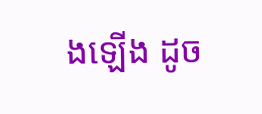ងឡើង ដូច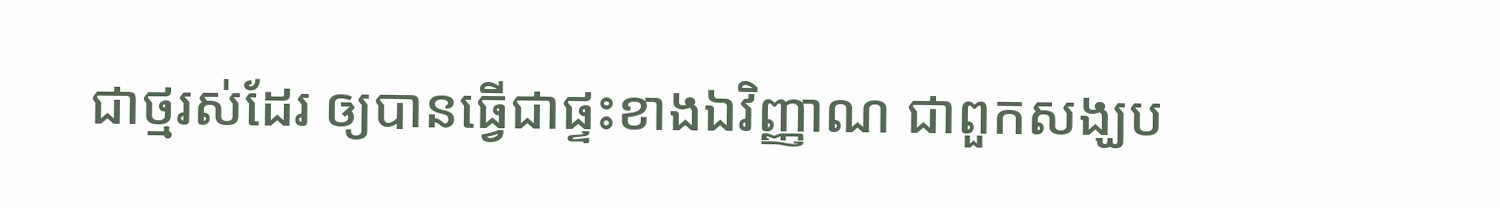ជាថ្មរស់ដែរ ឲ្យបានធ្វើជាផ្ទះខាងឯវិញ្ញាណ ជាពួកសង្ឃប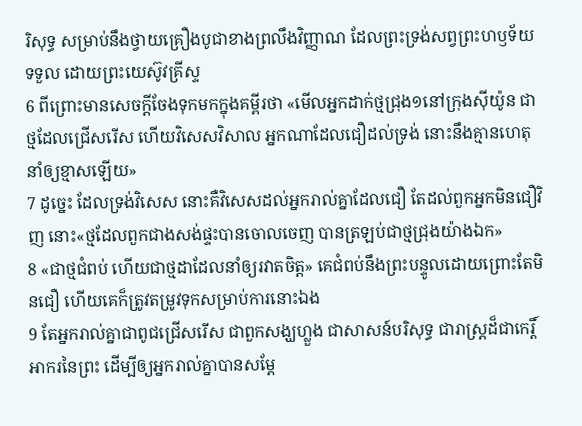រិសុទ្ធ សម្រាប់នឹងថ្វាយគ្រឿងបូជាខាងព្រលឹងវិញ្ញាណ ដែលព្រះទ្រង់សព្វព្រះហឫទ័យទទួល ដោយព្រះយេស៊ូវគ្រីស្ទ
6 ពីព្រោះមានសេចក្ដីចែងទុកមកក្នុងគម្ពីរថា «មើលអ្នកដាក់ថ្មជ្រុង១នៅក្រុងស៊ីយ៉ូន ជាថ្មដែលជ្រើសរើស ហើយវិសេសវិសាល អ្នកណាដែលជឿដល់ទ្រង់ នោះនឹងគ្មានហេតុនាំឲ្យខ្មាសឡើយ»
7 ដូច្នេះ ដែលទ្រង់វិសេស នោះគឺវិសេសដល់អ្នករាល់គ្នាដែលជឿ តែដល់ពួកអ្នកមិនជឿវិញ នោះ«ថ្មដែលពួកជាងសង់ផ្ទះបានចោលចេញ បានត្រឡប់ជាថ្មជ្រុងយ៉ាងឯក»
8 «ជាថ្មជំពប់ ហើយជាថ្មដាដែលនាំឲ្យរវាតចិត្ត» គេជំពប់នឹងព្រះបន្ទូលដោយព្រោះតែមិនជឿ ហើយគេក៏ត្រូវតម្រូវទុកសម្រាប់ការនោះឯង
9 តែអ្នករាល់គ្នាជាពូជជ្រើសរើស ជាពួកសង្ឃហ្លួង ជាសាសន៍បរិសុទ្ធ ជារាស្ត្រដ៏ជាកេរ្តិ៍អាករនៃព្រះ ដើម្បីឲ្យអ្នករាល់គ្នាបានសម្ដែ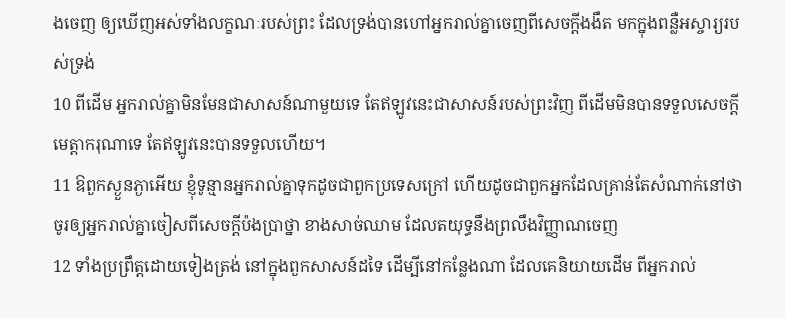ងចេញ ឲ្យឃើញអស់ទាំងលក្ខណៈរបស់ព្រះ ដែលទ្រង់បានហៅអ្នករាល់គ្នាចេញពីសេចក្ដីងងឹត មកក្នុងពន្លឺអស្ចារ្យរបស់ទ្រង់
10 ពីដើម អ្នករាល់គ្នាមិនមែនជាសាសន៍ណាមួយទេ តែឥឡូវនេះជាសាសន៍របស់ព្រះវិញ ពីដើមមិនបានទទួលសេចក្ដីមេត្តាករុណាទេ តែឥឡូវនេះបានទទួលហើយ។
11 ឱពួកស្ងួនភ្ងាអើយ ខ្ញុំទូន្មានអ្នករាល់គ្នាទុកដូចជាពួកប្រទេសក្រៅ ហើយដូចជាពួកអ្នកដែលគ្រាន់តែសំណាក់នៅថា ចូរឲ្យអ្នករាល់គ្នាចៀសពីសេចក្ដីប៉ងប្រាថ្នា ខាងសាច់ឈាម ដែលតយុទ្ធនឹងព្រលឹងវិញ្ញាណចេញ
12 ទាំងប្រព្រឹត្តដោយទៀងត្រង់ នៅក្នុងពួកសាសន៍ដទៃ ដើម្បីនៅកន្លែងណា ដែលគេនិយាយដើម ពីអ្នករាល់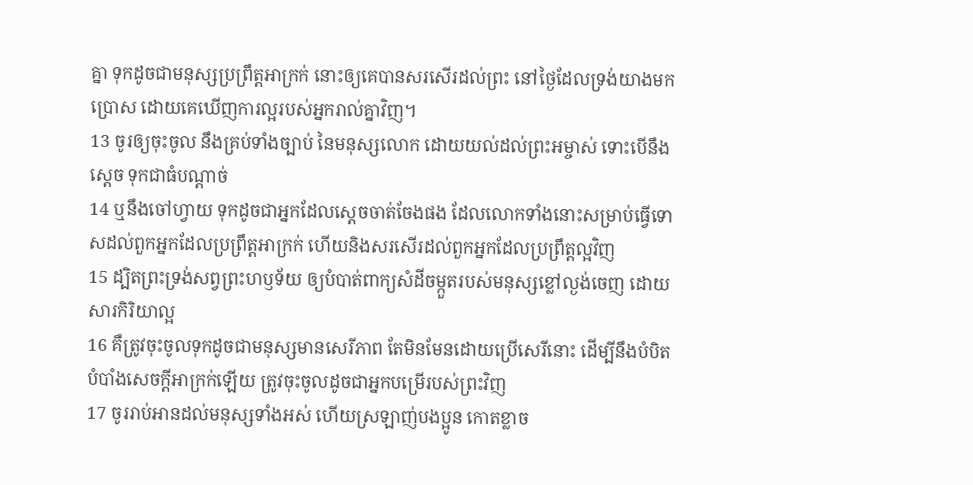គ្នា ទុកដូចជាមនុស្សប្រព្រឹត្តអាក្រក់ នោះឲ្យគេបានសរសើរដល់ព្រះ នៅថ្ងៃដែលទ្រង់យាងមក ប្រោស ដោយគេឃើញការល្អរបស់អ្នករាល់គ្នាវិញ។
13 ចូរឲ្យចុះចូល នឹងគ្រប់ទាំងច្បាប់ នៃមនុស្សលោក ដោយយល់ដល់ព្រះអម្ចាស់ ទោះបើនឹងស្តេច ទុកជាធំបណ្តាច់
14 ឬនឹងចៅហ្វាយ ទុកដូចជាអ្នកដែលស្តេចចាត់ចែងផង ដែលលោកទាំងនោះសម្រាប់ធ្វើទោសដល់ពួកអ្នកដែលប្រព្រឹត្តអាក្រក់ ហើយនិងសរសើរដល់ពួកអ្នកដែលប្រព្រឹត្តល្អវិញ
15 ដ្បិតព្រះទ្រង់សព្វព្រះហឫទ័យ ឲ្យបំបាត់ពាក្យសំដីចម្កួតរបស់មនុស្សខ្លៅល្ងង់ចេញ ដោយសារកិរិយាល្អ
16 គឺត្រូវចុះចូលទុកដូចជាមនុស្សមានសេរីភាព តែមិនមែនដោយប្រើសេរីនោះ ដើម្បីនឹងបំបិតបំបាំងសេចក្ដីអាក្រក់ឡើយ ត្រូវចុះចូលដូចជាអ្នកបម្រើរបស់ព្រះវិញ
17 ចូររាប់អានដល់មនុស្សទាំងអស់ ហើយស្រឡាញ់បងប្អូន កោតខ្លាច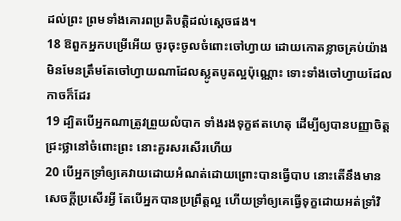ដល់ព្រះ ព្រមទាំងគោរពប្រតិបត្តិដល់ស្តេចផង។
18 ឱពួកអ្នកបម្រើអើយ ចូរចុះចូលចំពោះចៅហ្វាយ ដោយកោតខ្លាចគ្រប់យ៉ាង មិនមែនត្រឹមតែចៅហ្វាយណាដែលស្លូតបូតល្អប៉ុណ្ណោះ ទោះទាំងចៅហ្វាយដែលកាចក៏ដែរ
19 ដ្បិតបើអ្នកណាត្រូវព្រួយលំបាក ទាំងរងទុក្ខឥតហេតុ ដើម្បីឲ្យបានបញ្ញាចិត្តជ្រះថ្លានៅចំពោះព្រះ នោះគួរសរសើរហើយ
20 បើអ្នកទ្រាំឲ្យគេវាយដោយអំណត់ដោយព្រោះបានធ្វើបាប នោះតើនឹងមានសេចក្ដីប្រសើរអ្វី តែបើអ្នកបានប្រព្រឹត្តល្អ ហើយទ្រាំឲ្យគេធ្វើទុក្ខដោយអត់ទ្រាំវិ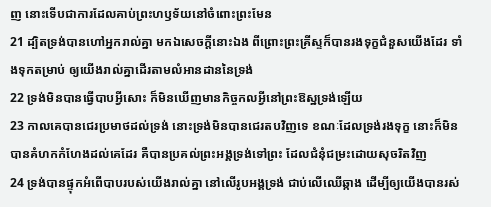ញ នោះទើបជាការដែលគាប់ព្រះហឫទ័យនៅចំពោះព្រះមែន
21 ដ្បិតទ្រង់បានហៅអ្នករាល់គ្នា មកឯសេចក្ដីនោះឯង ពីព្រោះព្រះគ្រីស្ទក៏បានរងទុក្ខជំនួសយើងដែរ ទាំងទុកតម្រាប់ ឲ្យយើងរាល់គ្នាដើរតាមលំអានដាននៃទ្រង់
22 ទ្រង់មិនបានធ្វើបាបអ្វីសោះ ក៏មិនឃើញមានកិច្ចកលអ្វីនៅព្រះឱស្ឋទ្រង់ឡើយ
23 កាលគេបានជេរប្រមាថដល់ទ្រង់ នោះទ្រង់មិនបានជេរតបវិញទេ ខណៈដែលទ្រង់រងទុក្ខ នោះក៏មិនបានគំហកកំហែងដល់គេដែរ គឺបានប្រគល់ព្រះអង្គទ្រង់ទៅព្រះ ដែលជំនុំជម្រះដោយសុចរិតវិញ
24 ទ្រង់បានផ្ទុកអំពើបាបរបស់យើងរាល់គ្នា នៅលើរូបអង្គទ្រង់ ជាប់លើឈើឆ្កាង ដើម្បីឲ្យយើងបានរស់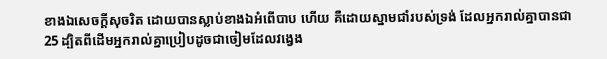ខាងឯសេចក្ដីសុចរិត ដោយបានស្លាប់ខាងឯអំពើបាប ហើយ គឺដោយស្នាមជាំរបស់ទ្រង់ ដែលអ្នករាល់គ្នាបានជា
25 ដ្បិតពីដើមអ្នករាល់គ្នាប្រៀបដូចជាចៀមដែលវង្វេង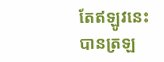តែឥឡូវនេះបានត្រឡ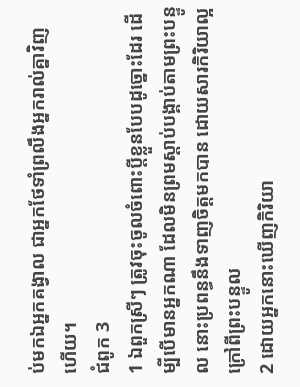ប់មកឯអ្នកគង្វាល ជាអ្នកថែទាំព្រលឹងអ្នករាល់គ្នាវិញហើយ។
ជំពូក 3
1 ឯពួកស្រីៗ ត្រូវចុះចូលចំពោះប្ដីខ្លួនបែបដូច្នោះដែរ ដើម្បីបើមានអ្នកណា ដែលមិនព្រមស្តាប់បង្គាប់តាមព្រះបន្ទូល នោះប្រពន្ធនឹងទាញចិត្តមកបាន ដោយសារកិរិយាល្អក្រៅពីព្រះបន្ទូល
2 ដោយអ្នកនោះឃើញកិរិយា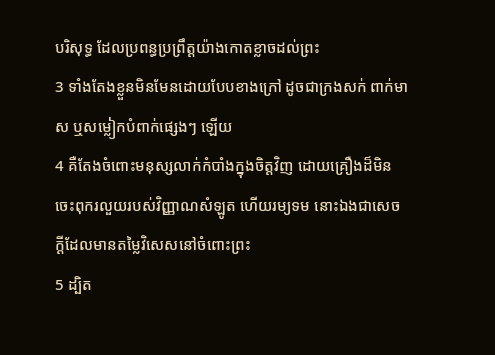បរិសុទ្ធ ដែលប្រពន្ធប្រព្រឹត្តយ៉ាងកោតខ្លាចដល់ព្រះ
3 ទាំងតែងខ្លួនមិនមែនដោយបែបខាងក្រៅ ដូចជាក្រងសក់ ពាក់មាស ឬសម្លៀកបំពាក់ផ្សេងៗ ឡើយ
4 គឺតែងចំពោះមនុស្សលាក់កំបាំងក្នុងចិត្តវិញ ដោយគ្រឿងដ៏មិនចេះពុករលួយរបស់វិញ្ញាណសំឡូត ហើយរម្យទម នោះឯងជាសេចក្ដីដែលមានតម្លៃវិសេសនៅចំពោះព្រះ
5 ដ្បិត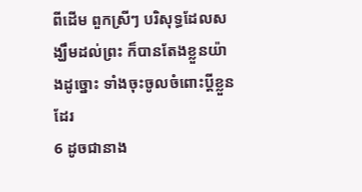ពីដើម ពួកស្រីៗ បរិសុទ្ធដែលសង្ឃឹមដល់ព្រះ ក៏បានតែងខ្លួនយ៉ាងដូច្នោះ ទាំងចុះចូលចំពោះប្ដីខ្លួនដែរ
6 ដូចជានាង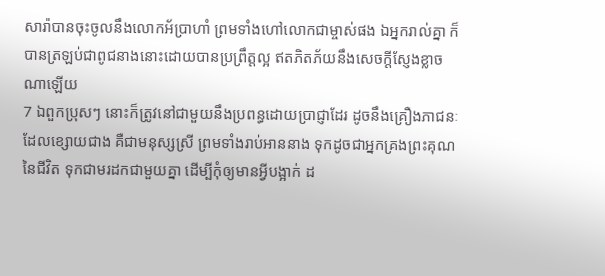សារ៉ាបានចុះចូលនឹងលោកអ័ប្រាហាំ ព្រមទាំងហៅលោកជាម្ចាស់ផង ឯអ្នករាល់គ្នា ក៏បានត្រឡប់ជាពូជនាងនោះដោយបានប្រព្រឹត្តល្អ ឥតភិតភ័យនឹងសេចក្ដីស្ញែងខ្លាចណាឡើយ
7 ឯពួកប្រុសៗ នោះក៏ត្រូវនៅជាមួយនឹងប្រពន្ធដោយប្រាជ្ញាដែរ ដូចនឹងគ្រឿងភាជនៈដែលខ្សោយជាង គឺជាមនុស្សស្រី ព្រមទាំងរាប់អាននាង ទុកដូចជាអ្នកគ្រងព្រះគុណនៃជីវិត ទុកជាមរដកជាមួយគ្នា ដើម្បីកុំឲ្យមានអ្វីបង្អាក់ ដ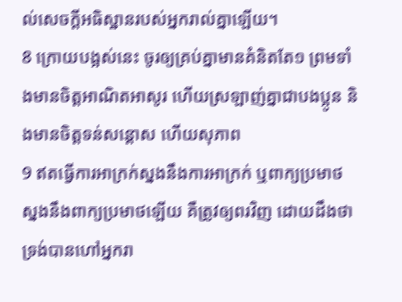ល់សេចក្ដីអធិស្ឋានរបស់អ្នករាល់គ្នាឡើយ។
8 ក្រោយបង្អស់នេះ ចូរឲ្យគ្រប់គ្នាមានគំនិតតែ១ ព្រមទាំងមានចិត្តអាណិតអាសូរ ហើយស្រឡាញ់គ្នាជាបងប្អូន និងមានចិត្តទន់សន្តោស ហើយសុភាព
9 ឥតធ្វើការអាក្រក់ស្នងនឹងការអាក្រក់ ឬពាក្យប្រមាថស្នងនឹងពាក្យប្រមាថឡើយ គឺត្រូវឲ្យពរវិញ ដោយដឹងថា ទ្រង់បានហៅអ្នករា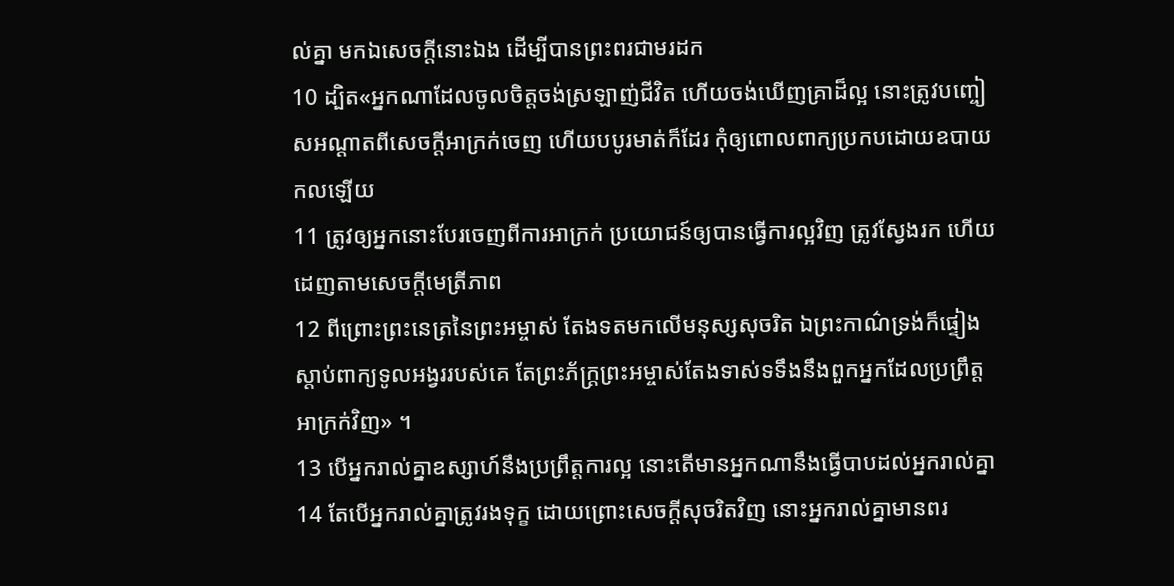ល់គ្នា មកឯសេចក្ដីនោះឯង ដើម្បីបានព្រះពរជាមរដក
10 ដ្បិត«អ្នកណាដែលចូលចិត្តចង់ស្រឡាញ់ជីវិត ហើយចង់ឃើញគ្រាដ៏ល្អ នោះត្រូវបញ្ចៀសអណ្តាតពីសេចក្ដីអាក្រក់ចេញ ហើយបបូរមាត់ក៏ដែរ កុំឲ្យពោលពាក្យប្រកបដោយឧបាយកលឡើយ
11 ត្រូវឲ្យអ្នកនោះបែរចេញពីការអាក្រក់ ប្រយោជន៍ឲ្យបានធ្វើការល្អវិញ ត្រូវស្វែងរក ហើយដេញតាមសេចក្ដីមេត្រីភាព
12 ពីព្រោះព្រះនេត្រនៃព្រះអម្ចាស់ តែងទតមកលើមនុស្សសុចរិត ឯព្រះកាណ៌ទ្រង់ក៏ផ្ទៀងស្តាប់ពាក្យទូលអង្វររបស់គេ តែព្រះភ័ក្ត្រព្រះអម្ចាស់តែងទាស់ទទឹងនឹងពួកអ្នកដែលប្រព្រឹត្តអាក្រក់វិញ» ។
13 បើអ្នករាល់គ្នាឧស្សាហ៍នឹងប្រព្រឹត្តការល្អ នោះតើមានអ្នកណានឹងធ្វើបាបដល់អ្នករាល់គ្នា
14 តែបើអ្នករាល់គ្នាត្រូវរងទុក្ខ ដោយព្រោះសេចក្ដីសុចរិតវិញ នោះអ្នករាល់គ្នាមានពរ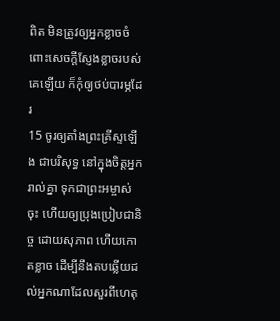ពិត មិនត្រូវឲ្យអ្នកខ្លាចចំពោះសេចក្ដីស្ញែងខ្លាចរបស់គេឡើយ ក៏កុំឲ្យថប់បារម្ភដែរ
15 ចូរឲ្យតាំងព្រះគ្រីស្ទឡើង ជាបរិសុទ្ធ នៅក្នុងចិត្តអ្នករាល់គ្នា ទុកជាព្រះអម្ចាស់ចុះ ហើយឲ្យប្រុងប្រៀបជានិច្ច ដោយសុភាព ហើយកោតខ្លាច ដើម្បីនឹងតបឆ្លើយដល់អ្នកណាដែលសួរពីហេតុ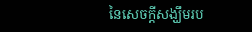នៃសេចក្ដីសង្ឃឹមរប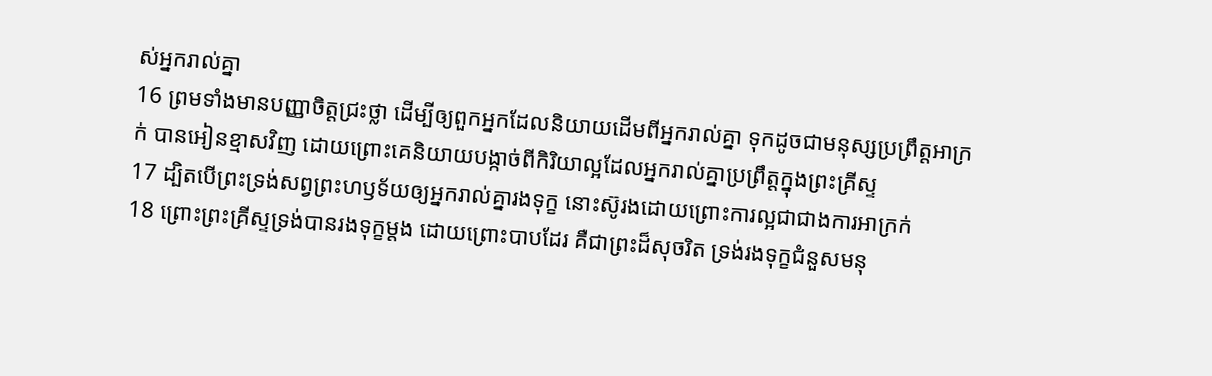ស់អ្នករាល់គ្នា
16 ព្រមទាំងមានបញ្ញាចិត្តជ្រះថ្លា ដើម្បីឲ្យពួកអ្នកដែលនិយាយដើមពីអ្នករាល់គ្នា ទុកដូចជាមនុស្សប្រព្រឹត្តអាក្រក់ បានអៀនខ្មាសវិញ ដោយព្រោះគេនិយាយបង្កាច់ពីកិរិយាល្អដែលអ្នករាល់គ្នាប្រព្រឹត្តក្នុងព្រះគ្រីស្ទ
17 ដ្បិតបើព្រះទ្រង់សព្វព្រះហឫទ័យឲ្យអ្នករាល់គ្នារងទុក្ខ នោះស៊ូរងដោយព្រោះការល្អជាជាងការអាក្រក់
18 ព្រោះព្រះគ្រីស្ទទ្រង់បានរងទុក្ខម្តង ដោយព្រោះបាបដែរ គឺជាព្រះដ៏សុចរិត ទ្រង់រងទុក្ខជំនួសមនុ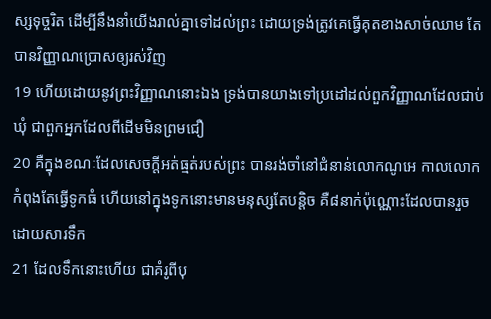ស្សទុច្ចរិត ដើម្បីនឹងនាំយើងរាល់គ្នាទៅដល់ព្រះ ដោយទ្រង់ត្រូវគេធ្វើគុតខាងសាច់ឈាម តែបានវិញ្ញាណប្រោសឲ្យរស់វិញ
19 ហើយដោយនូវព្រះវិញ្ញាណនោះឯង ទ្រង់បានយាងទៅប្រដៅដល់ពួកវិញ្ញាណដែលជាប់ឃុំ ជាពួកអ្នកដែលពីដើមមិនព្រមជឿ
20 គឺក្នុងខណៈដែលសេចក្ដីអត់ធ្មត់របស់ព្រះ បានរង់ចាំនៅជំនាន់លោកណូអេ កាលលោកកំពុងតែធ្វើទូកធំ ហើយនៅក្នុងទូកនោះមានមនុស្សតែបន្តិច គឺ៨នាក់ប៉ុណ្ណោះដែលបានរួចដោយសារទឹក
21 ដែលទឹកនោះហើយ ជាគំរូពីបុ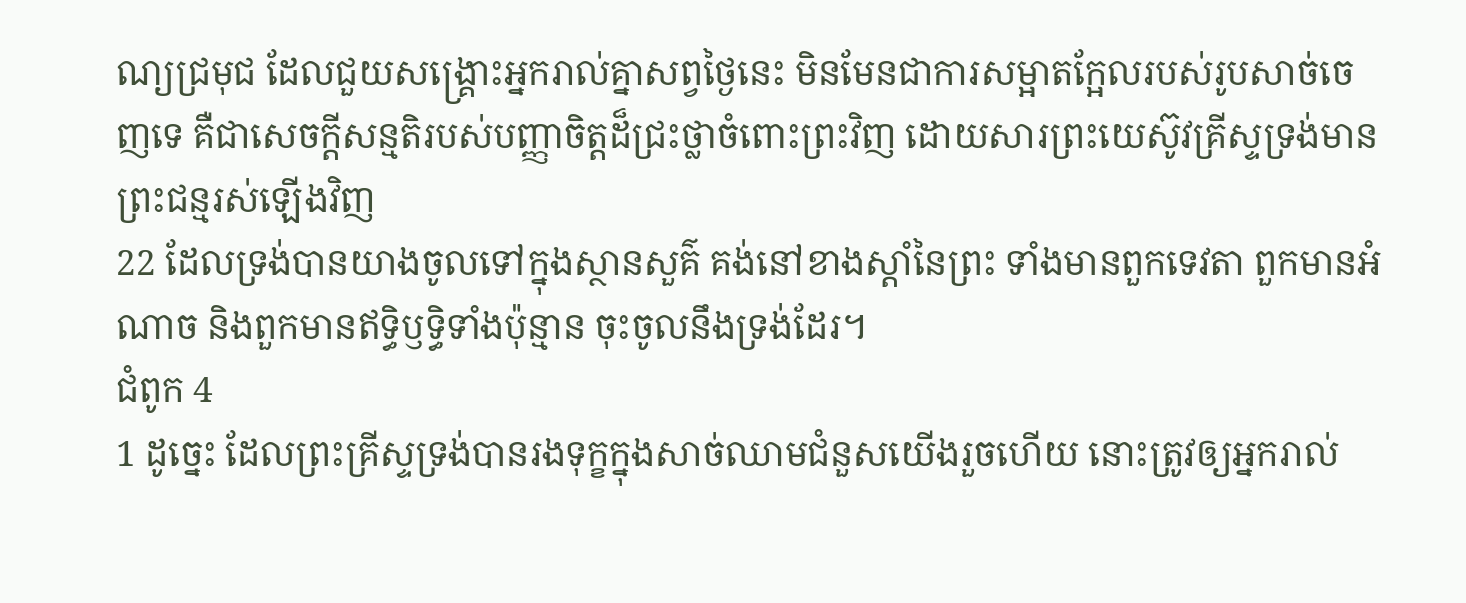ណ្យជ្រមុជ ដែលជួយសង្គ្រោះអ្នករាល់គ្នាសព្វថ្ងៃនេះ មិនមែនជាការសម្អាតក្អែលរបស់រូបសាច់ចេញទេ គឺជាសេចក្ដីសន្មតិរបស់បញ្ញាចិត្តដ៏ជ្រះថ្លាចំពោះព្រះវិញ ដោយសារព្រះយេស៊ូវគ្រីស្ទទ្រង់មានព្រះជន្មរស់ឡើងវិញ
22 ដែលទ្រង់បានយាងចូលទៅក្នុងស្ថានសួគ៌ គង់នៅខាងស្តាំនៃព្រះ ទាំងមានពួកទេវតា ពួកមានអំណាច និងពួកមានឥទ្ធិឫទ្ធិទាំងប៉ុន្មាន ចុះចូលនឹងទ្រង់ដែរ។
ជំពូក 4
1 ដូច្នេះ ដែលព្រះគ្រីស្ទទ្រង់បានរងទុក្ខក្នុងសាច់ឈាមជំនួសយើងរួចហើយ នោះត្រូវឲ្យអ្នករាល់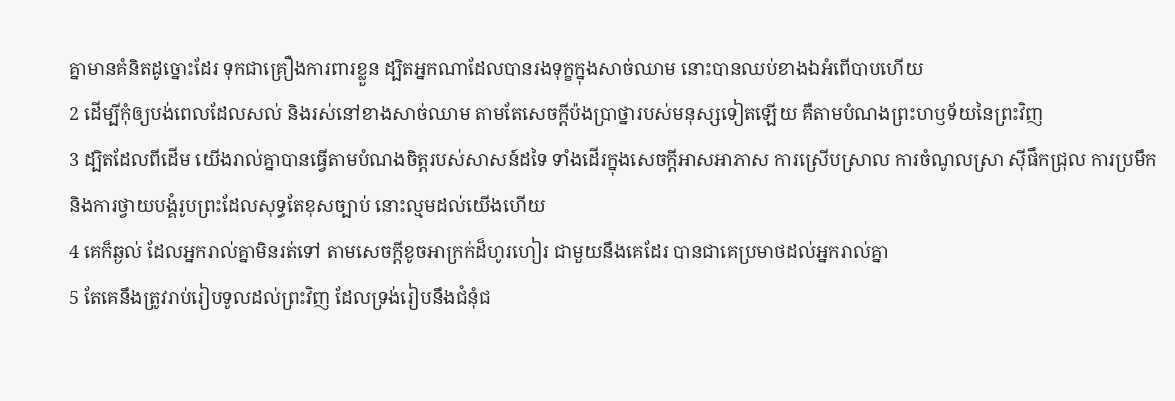គ្នាមានគំនិតដូច្នោះដែរ ទុកជាគ្រឿងការពារខ្លួន ដ្បិតអ្នកណាដែលបានរងទុក្ខក្នុងសាច់ឈាម នោះបានឈប់ខាងឯអំពើបាបហើយ
2 ដើម្បីកុំឲ្យបង់ពេលដែលសល់ និងរស់នៅខាងសាច់ឈាម តាមតែសេចក្ដីប៉ងប្រាថ្នារបស់មនុស្សទៀតឡើយ គឺតាមបំណងព្រះហឫទ័យនៃព្រះវិញ
3 ដ្បិតដែលពីដើម យើងរាល់គ្នាបានធ្វើតាមបំណងចិត្តរបស់សាសន៍ដទៃ ទាំងដើរក្នុងសេចក្ដីអាសអាភាស ការស្រើបស្រាល ការចំណូលស្រា ស៊ីផឹកជ្រុល ការប្រមឹក និងការថ្វាយបង្គំរូបព្រះដែលសុទ្ធតែខុសច្បាប់ នោះល្មមដល់យើងហើយ
4 គេក៏ឆ្ងល់ ដែលអ្នករាល់គ្នាមិនរត់ទៅ តាមសេចក្ដីខូចអាក្រក់ដ៏ហូរហៀរ ជាមួយនឹងគេដែរ បានជាគេប្រមាថដល់អ្នករាល់គ្នា
5 តែគេនឹងត្រូវរាប់រៀបទូលដល់ព្រះវិញ ដែលទ្រង់រៀបនឹងជំនុំជ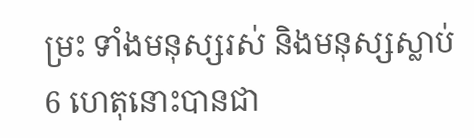ម្រះ ទាំងមនុស្សរស់ និងមនុស្សស្លាប់
6 ហេតុនោះបានជា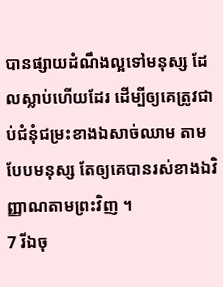បានផ្សាយដំណឹងល្អទៅមនុស្ស ដែលស្លាប់ហើយដែរ ដើម្បីឲ្យគេត្រូវជាប់ជំនុំជម្រះខាងឯសាច់ឈាម តាមបែបមនុស្ស តែឲ្យគេបានរស់ខាងឯវិញ្ញាណតាមព្រះវិញ ។
7 រីឯចុ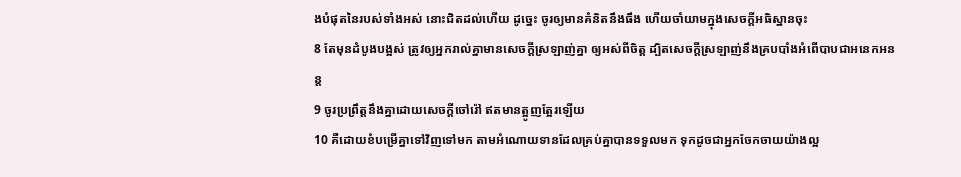ងបំផុតនៃរបស់ទាំងអស់ នោះជិតដល់ហើយ ដូច្នេះ ចូរឲ្យមានគំនិតនឹងធឹង ហើយចាំយាមក្នុងសេចក្ដីអធិស្ឋានចុះ
8 តែមុនដំបូងបង្អស់ ត្រូវឲ្យអ្នករាល់គ្នាមានសេចក្ដីស្រឡាញ់គ្នា ឲ្យអស់ពីចិត្ត ដ្បិតសេចក្ដីស្រឡាញ់នឹងគ្របបាំងអំពើបាបជាអនេកអនន្ត
9 ចូរប្រព្រឹត្តនឹងគ្នាដោយសេចក្ដីចៅរ៉ៅ ឥតមានត្អូញត្អែរឡើយ
10 គឺដោយខំបម្រើគ្នាទៅវិញទៅមក តាមអំណោយទានដែលគ្រប់គ្នាបានទទួលមក ទុកដូចជាអ្នកចែកចាយយ៉ាងល្អ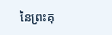នៃព្រះគុ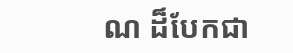ណ ដ៏បែកជា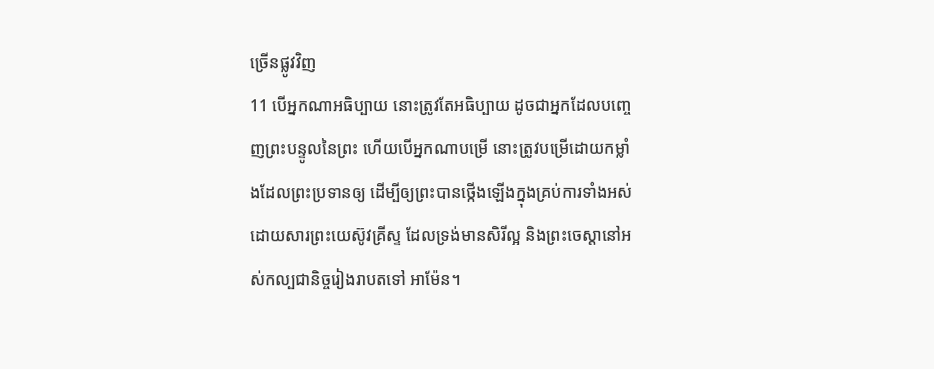ច្រើនផ្លូវវិញ
11 បើអ្នកណាអធិប្បាយ នោះត្រូវតែអធិប្បាយ ដូចជាអ្នកដែលបញ្ចេញព្រះបន្ទូលនៃព្រះ ហើយបើអ្នកណាបម្រើ នោះត្រូវបម្រើដោយកម្លាំងដែលព្រះប្រទានឲ្យ ដើម្បីឲ្យព្រះបានថ្កើងឡើងក្នុងគ្រប់ការទាំងអស់ ដោយសារព្រះយេស៊ូវគ្រីស្ទ ដែលទ្រង់មានសិរីល្អ និងព្រះចេស្តានៅអស់កល្បជានិច្ចរៀងរាបតទៅ អាម៉ែន។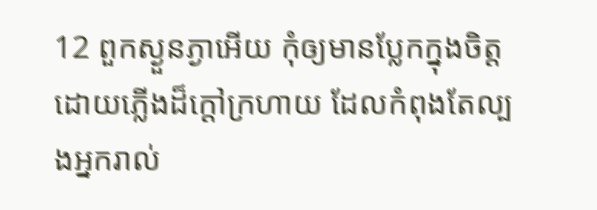12 ពួកស្ងួនភ្ងាអើយ កុំឲ្យមានប្លែកក្នុងចិត្ត ដោយភ្លើងដ៏ក្តៅក្រហាយ ដែលកំពុងតែល្បងអ្នករាល់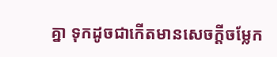គ្នា ទុកដូចជាកើតមានសេចក្ដីចម្លែក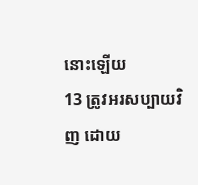នោះឡើយ
13 ត្រូវអរសប្បាយវិញ ដោយ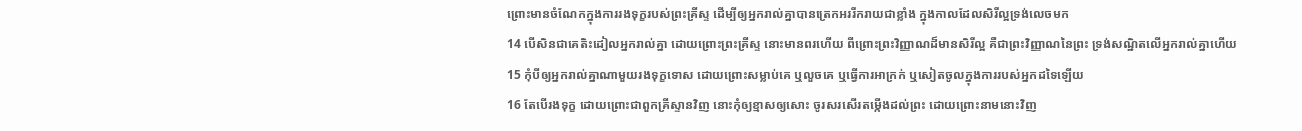ព្រោះមានចំណែកក្នុងការរងទុក្ខរបស់ព្រះគ្រីស្ទ ដើម្បីឲ្យអ្នករាល់គ្នាបានត្រេកអររីករាយជាខ្លាំង ក្នុងកាលដែលសិរីល្អទ្រង់លេចមក
14 បើសិនជាគេតិះដៀលអ្នករាល់គ្នា ដោយព្រោះព្រះគ្រីស្ទ នោះមានពរហើយ ពីព្រោះព្រះវិញ្ញាណដ៏មានសិរីល្អ គឺជាព្រះវិញ្ញាណនៃព្រះ ទ្រង់សណ្ឋិតលើអ្នករាល់គ្នាហើយ
15 កុំបីឲ្យអ្នករាល់គ្នាណាមួយរងទុក្ខទោស ដោយព្រោះសម្លាប់គេ ឬលួចគេ ឬធ្វើការអាក្រក់ ឬសៀតចូលក្នុងការរបស់អ្នកដទៃឡើយ
16 តែបើរងទុក្ខ ដោយព្រោះជាពួកគ្រីស្ទានវិញ នោះកុំឲ្យខ្មាសឲ្យសោះ ចូរសរសើរតម្កើងដល់ព្រះ ដោយព្រោះនាមនោះវិញ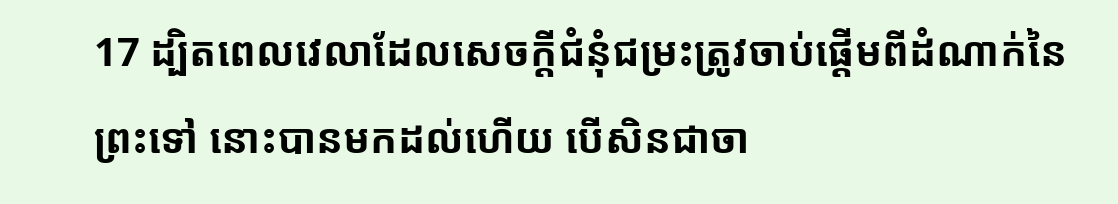17 ដ្បិតពេលវេលាដែលសេចក្ដីជំនុំជម្រះត្រូវចាប់ផ្តើមពីដំណាក់នៃព្រះទៅ នោះបានមកដល់ហើយ បើសិនជាចា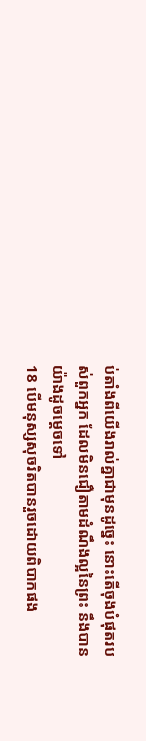ប់តាំងពីយើងរាល់គ្នាជាមុនដូច្នេះ នោះតើចុងបំផុតរបស់ពួកអ្នក ដែលមិនជឿតាមដំណឹងល្អនៃព្រះ នឹងបានយ៉ាងដូចម្តេចទៅ
18 បើមនុស្សសុចរិតបានរួចដោយពិបាកផង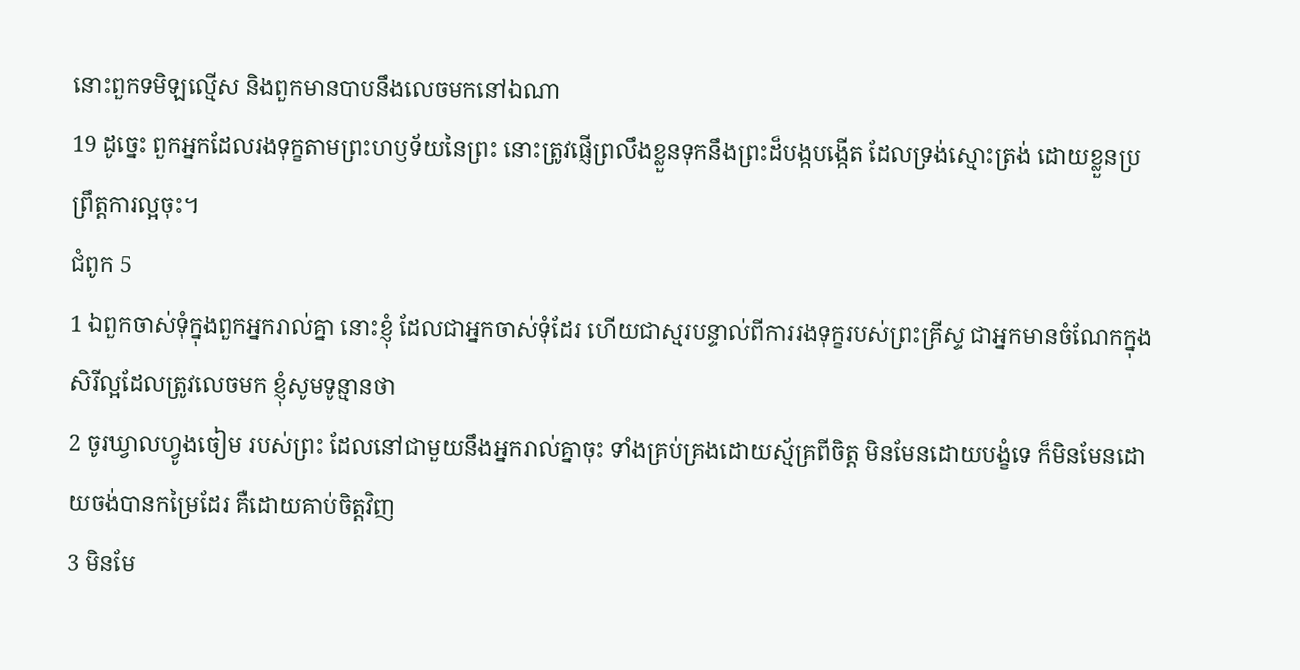នោះពួកទមិឡល្មើស និងពួកមានបាបនឹងលេចមកនៅឯណា
19 ដូច្នេះ ពួកអ្នកដែលរងទុក្ខតាមព្រះហឫទ័យនៃព្រះ នោះត្រូវផ្ញើព្រលឹងខ្លួនទុកនឹងព្រះដ៏បង្កបង្កើត ដែលទ្រង់ស្មោះត្រង់ ដោយខ្លួនប្រព្រឹត្តការល្អចុះ។
ជំពូក 5
1 ឯពួកចាស់ទុំក្នុងពួកអ្នករាល់គ្នា នោះខ្ញុំ ដែលជាអ្នកចាស់ទុំដែរ ហើយជាស្មរបន្ទាល់ពីការរងទុក្ខរបស់ព្រះគ្រីស្ទ ជាអ្នកមានចំណែកក្នុងសិរីល្អដែលត្រូវលេចមក ខ្ញុំសូមទូន្មានថា
2 ចូរឃ្វាលហ្វូងចៀម របស់ព្រះ ដែលនៅជាមួយនឹងអ្នករាល់គ្នាចុះ ទាំងគ្រប់គ្រងដោយស្ម័គ្រពីចិត្ត មិនមែនដោយបង្ខំទេ ក៏មិនមែនដោយចង់បានកម្រៃដែរ គឺដោយគាប់ចិត្តវិញ
3 មិនមែ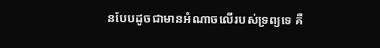នបែបដូចជាមានអំណាចលើរបស់ទ្រព្យទេ គឺ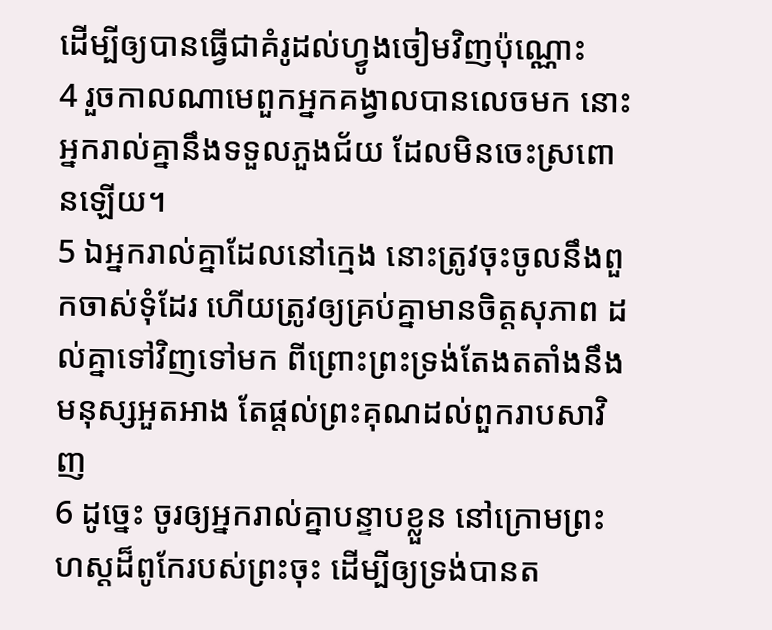ដើម្បីឲ្យបានធ្វើជាគំរូដល់ហ្វូងចៀមវិញប៉ុណ្ណោះ
4 រួចកាលណាមេពួកអ្នកគង្វាលបានលេចមក នោះអ្នករាល់គ្នានឹងទទួលភួងជ័យ ដែលមិនចេះស្រពោនឡើយ។
5 ឯអ្នករាល់គ្នាដែលនៅក្មេង នោះត្រូវចុះចូលនឹងពួកចាស់ទុំដែរ ហើយត្រូវឲ្យគ្រប់គ្នាមានចិត្តសុភាព ដល់គ្នាទៅវិញទៅមក ពីព្រោះព្រះទ្រង់តែងតតាំងនឹងមនុស្សអួតអាង តែផ្តល់ព្រះគុណដល់ពួករាបសាវិញ
6 ដូច្នេះ ចូរឲ្យអ្នករាល់គ្នាបន្ទាបខ្លួន នៅក្រោមព្រះហស្តដ៏ពូកែរបស់ព្រះចុះ ដើម្បីឲ្យទ្រង់បានត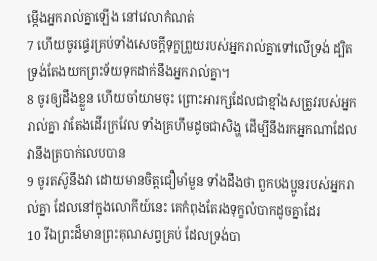ម្កើងអ្នករាល់គ្នាឡើង នៅវេលាកំណត់
7 ហើយចូរផ្ទេរគ្រប់ទាំងសេចក្ដីទុក្ខព្រួយរបស់អ្នករាល់គ្នាទៅលើទ្រង់ ដ្បិតទ្រង់តែងយកព្រះទ័យទុកដាក់នឹងអ្នករាល់គ្នា។
8 ចូរឲ្យដឹងខ្លួន ហើយចាំយាមចុះ ព្រោះអារក្សដែលជាខ្មាំងសត្រូវរបស់អ្នករាល់គ្នា វាតែងដើរក្រវែល ទាំងគ្រហឹមដូចជាសិង្ហ ដើម្បីនឹងរកអ្នកណាដែលវានឹងត្របាក់លេបបាន
9 ចូរតស៊ូនឹងវា ដោយមានចិត្តជឿមាំមួន ទាំងដឹងថា ពួកបងប្អូនរបស់អ្នករាល់គ្នា ដែលនៅក្នុងលោកីយ៍នេះ គេកំពុងតែរងទុក្ខលំបាកដូចគ្នាដែរ
10 រីឯព្រះដ៏មានព្រះគុណសព្វគ្រប់ ដែលទ្រង់បា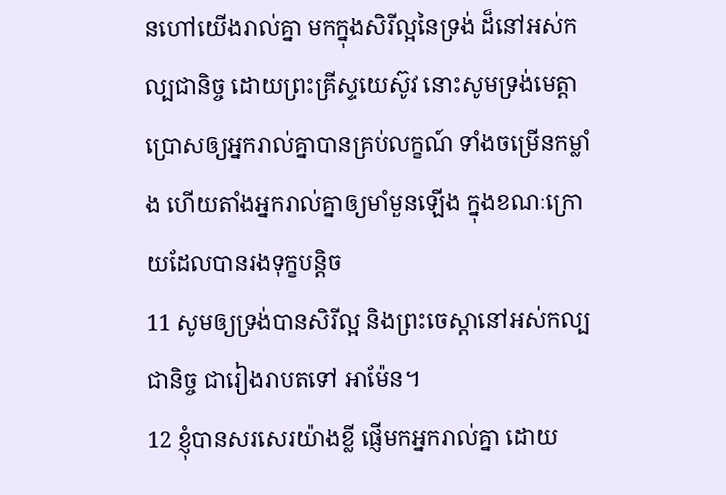នហៅយើងរាល់គ្នា មកក្នុងសិរីល្អនៃទ្រង់ ដ៏នៅអស់កល្បជានិច្ច ដោយព្រះគ្រីស្ទយេស៊ូវ នោះសូមទ្រង់មេត្តាប្រោសឲ្យអ្នករាល់គ្នាបានគ្រប់លក្ខណ៍ ទាំងចម្រើនកម្លាំង ហើយតាំងអ្នករាល់គ្នាឲ្យមាំមួនឡើង ក្នុងខណៈក្រោយដែលបានរងទុក្ខបន្តិច
11 សូមឲ្យទ្រង់បានសិរីល្អ និងព្រះចេស្តានៅអស់កល្បជានិច្ច ជារៀងរាបតទៅ អាម៉ែន។
12 ខ្ញុំបានសរសេរយ៉ាងខ្លី ផ្ញើមកអ្នករាល់គ្នា ដោយ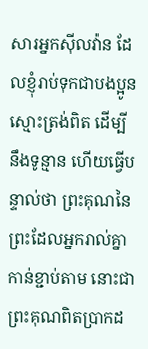សារអ្នកស៊ីលវ៉ាន ដែលខ្ញុំរាប់ទុកជាបងប្អូនស្មោះត្រង់ពិត ដើម្បីនឹងទូន្មាន ហើយធ្វើបន្ទាល់ថា ព្រះគុណនៃព្រះដែលអ្នករាល់គ្នាកាន់ខ្ជាប់តាម នោះជាព្រះគុណពិតប្រាកដ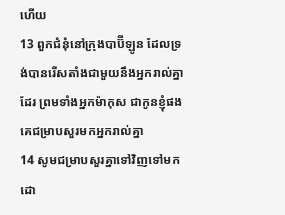ហើយ
13 ពួកជំនុំនៅក្រុងបាប៊ីឡូន ដែលទ្រង់បានរើសតាំងជាមួយនឹងអ្នករាល់គ្នាដែរ ព្រមទាំងអ្នកម៉ាកុស ជាកូនខ្ញុំផង គេជម្រាបសួរមកអ្នករាល់គ្នា
14 សូមជម្រាបសួរគ្នាទៅវិញទៅមក ដោ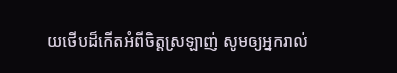យថើបដ៏កើតអំពីចិត្តស្រឡាញ់ សូមឲ្យអ្នករាល់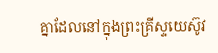គ្នាដែលនៅក្នុងព្រះគ្រីស្ទយេស៊ូវ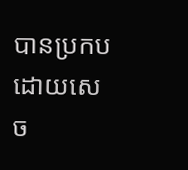បានប្រកបដោយសេច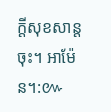ក្ដីសុខសាន្តចុះ។ អាម៉ែន។:៚